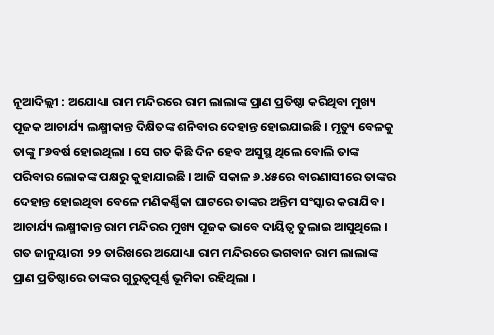ନୂଆଦିଲ୍ଲୀ : ଅଯୋଧ୍ୟା ରାମ ମନ୍ଦିରରେ ରାମ ଲାଲାଙ୍କ ପ୍ରାଣ ପ୍ରତିଷ୍ଠା କରିଥିବା ମୁଖ୍ୟ ପୂଜକ ଆଚାର୍ଯ୍ୟ ଲକ୍ଷ୍ମୀକାନ୍ତ ଦିକ୍ଷିତଙ୍କ ଶନିବାର ଦେହାନ୍ତ ହୋଇଯାଇଛି । ମୃତ୍ୟୁ ବେଳକୁ ତାଙ୍କୁ ୮୬ବର୍ଷ ହୋଇଥିଲା । ସେ ଗତ କିଛି ଦିନ ହେବ ଅସୁସ୍ଥ ଥିଲେ ବୋଲି ତାଙ୍କ ପରିବାର ଲୋକଙ୍କ ପକ୍ଷରୁ କୁହାଯାଇଛି । ଆଜି ସକାଳ ୬.୪୫ରେ ବାରଣାସୀରେ ତାଙ୍କର ଦେହାନ୍ତ ହୋଇଥିବା ବେଳେ ମଣିକର୍ଣ୍ଣିକା ଘାଟରେ ତାଙ୍କର ଅନ୍ତିମ ସଂସ୍କାର କରାଯିବ । ଆଚାର୍ଯ୍ୟ ଲକ୍ଷ୍ମୀକାନ୍ତ ରାମ ମନ୍ଦିରର ମୁଖ୍ୟ ପୂଜକ ଭାବେ ଦାୟିତ୍ୱ ତୁଲାଇ ଆସୁଥିଲେ । ଗତ ଜାନୁୟାରୀ ୨୨ ତାରିଖରେ ଅଯୋଧ୍ୟା ରାମ ମନ୍ଦିରରେ ଭଗବାନ ରାମ ଲାଲାଙ୍କ ପ୍ରାଣ ପ୍ରତିଷ୍ଠାରେ ତାଙ୍କର ଗୁରୁତ୍ୱପୂର୍ଣ୍ଣ ଭୂମିକା ରହିଥିଲା ।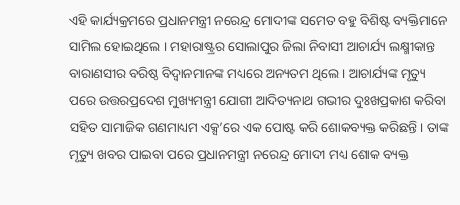ଏହି କାର୍ଯ୍ୟକ୍ରମରେ ପ୍ରଧାନମନ୍ତ୍ରୀ ନରେନ୍ଦ୍ର ମୋଦୀଙ୍କ ସମେତ ବହୁ ବିଶିଷ୍ଟ ବ୍ୟକ୍ତିମାନେ ସାମିଲ ହୋଇଥିଲେ । ମହାରାଷ୍ଟ୍ରର ସୋଲାପୁର ଜିଲା ନିବାସୀ ଆଚାର୍ଯ୍ୟ ଲକ୍ଷ୍ମୀକାନ୍ତ ବାରାଣସୀର ବରିଷ୍ଠ ବିଦ୍ୱାନମାନଙ୍କ ମଧ୍ୟରେ ଅନ୍ୟତମ ଥିଲେ । ଆଚାର୍ଯ୍ୟଙ୍କ ମୃତ୍ୟୁ ପରେ ଉତ୍ତରପ୍ରଦେଶ ମୁଖ୍ୟମନ୍ତ୍ରୀ ଯୋଗୀ ଆଦିତ୍ୟନାଥ ଗଭୀର ଦୁଃଖପ୍ରକାଶ କରିବା ସହିତ ସାମାଜିକ ଗଣମାଧ୍ୟମ ଏକ୍ସ’ରେ ଏକ ପୋଷ୍ଟ କରି ଶୋକବ୍ୟକ୍ତ କରିଛନ୍ତି । ତାଙ୍କ ମୃତ୍ୟୁ ଖବର ପାଇବା ପରେ ପ୍ରଧାନମନ୍ତ୍ରୀ ନରେନ୍ଦ୍ର ମୋଦୀ ମଧ୍ୟ ଶୋକ ବ୍ୟକ୍ତ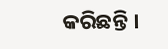କରିଛନ୍ତି ।